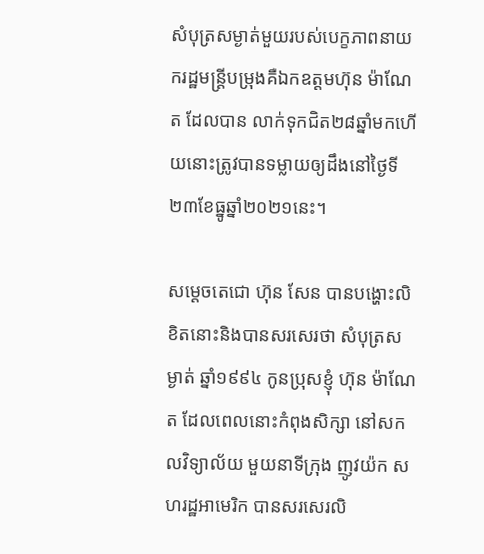សំបុត្រសម្ងាត់មួយរបស់បេក្ខភាពនាយករដ្ឋមន្ត្រីបម្រុងគឺឯកឧត្តមហ៊ុន ម៉ាណែត ដែលបាន លាក់ទុកជិត២៨ឆ្នាំមកហើយនោះត្រូវបានទម្លាយឲ្យដឹងនៅថ្ងៃទី២៣ខែធ្នូឆ្នាំ២០២១នេះ។

សម្តេចតេជោ ហ៊ុន សែន បានបង្ហោះលិខិតនោះនិងបានសរសេរថា សំបុត្រសម្ងាត់ ឆ្នាំ១៩៩៤ កូនប្រុសខ្ញុំ ហ៊ុន ម៉ាណែត ដែលពេលនោះកំពុងសិក្សា នៅសកលវិទ្យាល័យ មួយនាទីក្រុង ញូវយ៉ក សហរដ្ឋអាមេរិក បានសរសេរលិ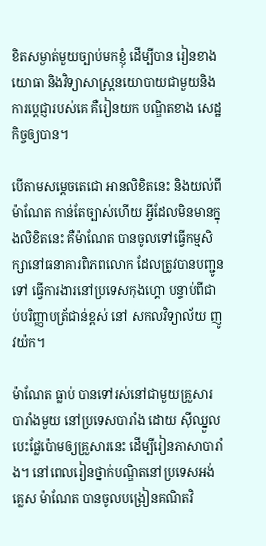ខិតសម្ងាត់មួយច្បាប់មកខ្ញុំ ដើម្បីបាន រៀនខាង យោធា និងវិទ្យាសាស្រ្តនយោបាយជាមួយនិងការប្តេជ្ញារបស់គេ គឺរៀនយក បណ្ឌិតខាង សេដ្ឋកិច្ចឲ្យបាន។

បើតាមសម្តេចតេជោ អានលិខិតនេះ និងយល់ពី ម៉ាណែត កាន់តែច្បាស់ហើយ អ្វីដែលមិនមានក្នុងលិខិតនេះ គឺម៉ាណែត បានចូលទៅធ្វើកម្មសិក្សានៅធនាគារពិភពលោក ដែលត្រូវបានបញ្ជូនទៅ ធ្វើការងារនៅប្រទេសកុងហ្គោ បន្ទាប់ពីជាប់បរិញ្ញាបត្រ័ជាន់ខ្ពស់ នៅ សកលវិទ្យាល័យ ញូវយ៉ក។

ម៉ាណែត ធ្លាប់ បានទៅរស់នៅជាមួយគ្រួសារបារាំងមួយ នៅប្រទេសបារាំង ដោយ ស៊ីឈ្នួលបេះផ្លែប៉ោមឲ្យគ្រួសារនេះ ដើម្បីរៀនភាសាបារាំង។ នៅពេលរៀនថ្នាក់បណ្ឌិតនៅប្រទេសអង់គ្លេស ម៉ាណែត បានចូលបង្រៀនគណិតវិ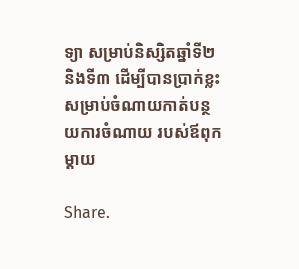ទ្យា សម្រាប់និស្សិតឆ្នាំទី២ និងទី៣ ដើម្បីបានប្រាក់ខ្លះសម្រាប់ចំណាយកាត់បន្ថយការចំណាយ របស់ឪពុកម្តាយ

Share.